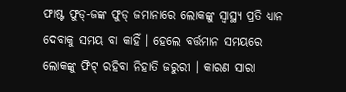ଫାଷ୍ଟ ଫୁଡ୍-ଜଙ୍କ ଫୁଡ୍ ଜମାନାରେ ଲୋକଙ୍କୁ ସ୍ୱାସ୍ଥ୍ୟ ପ୍ରତି ଧ୍ୟାନ ଦେବାକୁ ସମୟ ବା କାହିଁ । ହେଲେ ବର୍ତ୍ତମାନ ସମୟରେ ଲୋକଙ୍କୁ ଫିଟ୍ ରହିବା ନିହାତି ଜରୁରୀ । କାରଣ ସାରା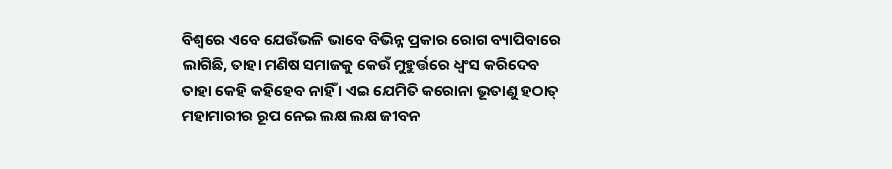ବିଶ୍ୱରେ ଏବେ ଯେଉଁଭଳି ଭାବେ ବିଭିନ୍ନ ପ୍ରକାର ରୋଗ ବ୍ୟାପିବାରେ ଲାଗିଛି, ତାହା ମଣିଷ ସମାଜକୁ କେଉଁ ମୁହୁର୍ତ୍ତରେ ଧ୍ୱଂସ କରିଦେବ ତାହା କେହି କହିହେବ ନାହିଁ । ଏଇ ଯେମିତି କରୋନା ଭୂତାଣୁ ହଠାତ୍ ମହାମାରୀର ରୂପ ନେଇ ଲକ୍ଷ ଲକ୍ଷ ଜୀବନ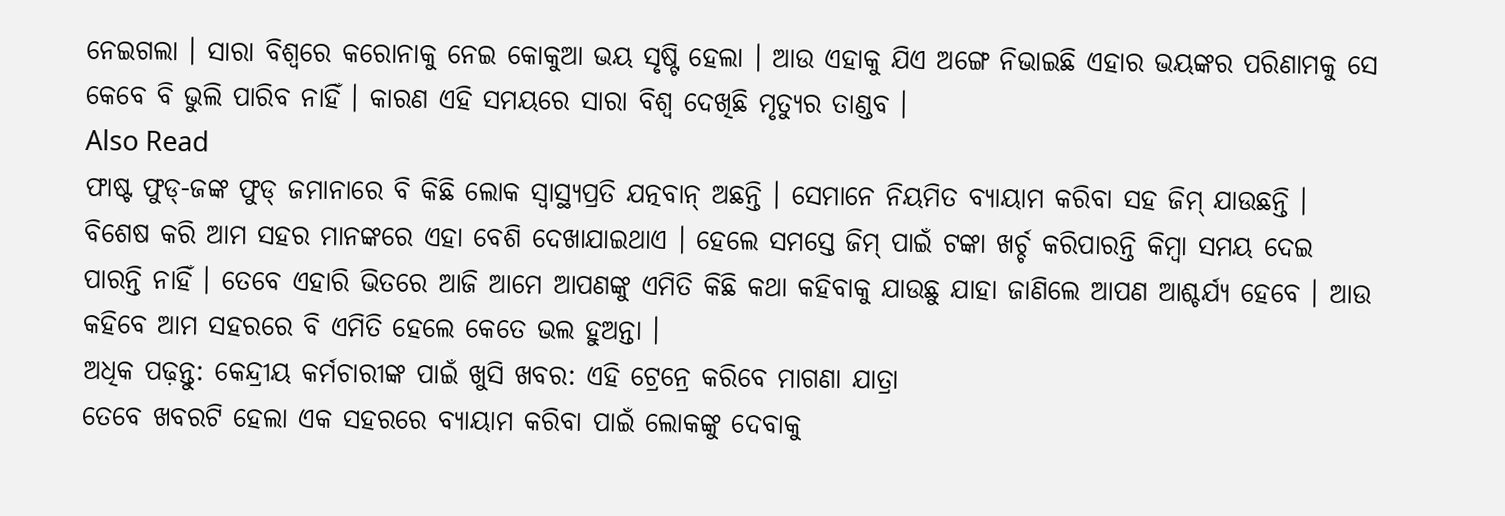ନେଇଗଲା । ସାରା ବିଶ୍ୱରେ କରୋନାକୁ ନେଇ କୋକୁଆ ଭୟ ସୃଷ୍ଟି ହେଲା । ଆଉ ଏହାକୁ ଯିଏ ଅଙ୍ଗେ ନିଭାଇଛି ଏହାର ଭୟଙ୍କର ପରିଣାମକୁ ସେ କେବେ ବି ଭୁଲି ପାରିବ ନାହିଁ । କାରଣ ଏହି ସମୟରେ ସାରା ବିଶ୍ୱ ଦେଖିଛି ମୃତ୍ୟୁର ତାଣ୍ଡବ ।
Also Read
ଫାଷ୍ଟ ଫୁଡ୍-ଜଙ୍କ ଫୁଡ୍ ଜମାନାରେ ବି କିଛି ଲୋକ ସ୍ୱାସ୍ଥ୍ୟପ୍ରତି ଯତ୍ନବାନ୍ ଅଛନ୍ତି । ସେମାନେ ନିୟମିତ ବ୍ୟାୟାମ କରିବା ସହ ଜିମ୍ ଯାଉଛନ୍ତି । ବିଶେଷ କରି ଆମ ସହର ମାନଙ୍କରେ ଏହା ବେଶି ଦେଖାଯାଇଥାଏ । ହେଲେ ସମସ୍ତେ ଜିମ୍ ପାଇଁ ଟଙ୍କା ଖର୍ଚ୍ଚ କରିପାରନ୍ତି କିମ୍ବା ସମୟ ଦେଇ ପାରନ୍ତି ନାହିଁ । ତେବେ ଏହାରି ଭିତରେ ଆଜି ଆମେ ଆପଣଙ୍କୁ ଏମିତି କିଛି କଥା କହିବାକୁ ଯାଉଛୁ ଯାହା ଜାଣିଲେ ଆପଣ ଆଶ୍ଚର୍ଯ୍ୟ ହେବେ । ଆଉ କହିବେ ଆମ ସହରରେ ବି ଏମିତି ହେଲେ କେତେ ଭଲ ହୁଅନ୍ତା ।
ଅଧିକ ପଢ଼ନ୍ତୁ: କେନ୍ଦ୍ରୀୟ କର୍ମଚାରୀଙ୍କ ପାଇଁ ଖୁସି ଖବର: ଏହି ଟ୍ରେନ୍ରେ କରିବେ ମାଗଣା ଯାତ୍ରା
ତେବେ ଖବରଟି ହେଲା ଏକ ସହରରେ ବ୍ୟାୟାମ କରିବା ପାଇଁ ଲୋକଙ୍କୁ ଦେବାକୁ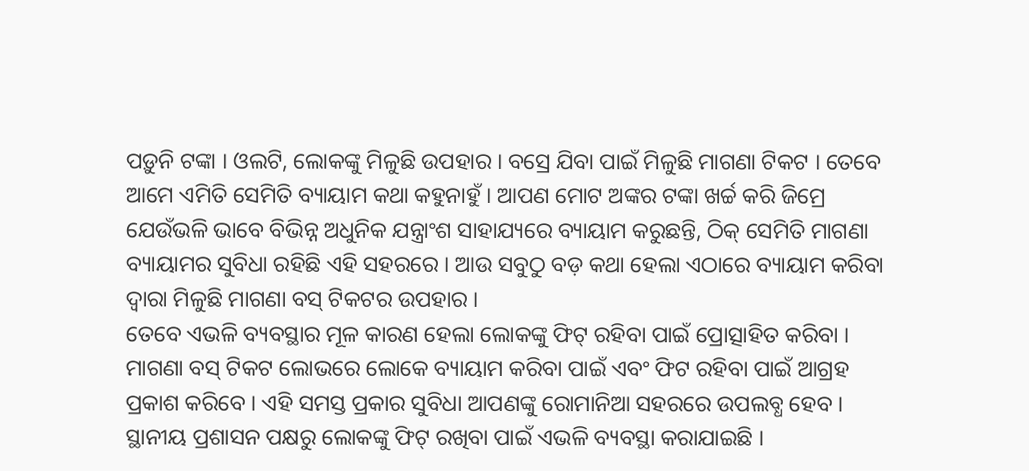ପଡ଼ୁନି ଟଙ୍କା । ଓଲଟି, ଲୋକଙ୍କୁ ମିଳୁଛି ଉପହାର । ବସ୍ରେ ଯିବା ପାଇଁ ମିଳୁଛି ମାଗଣା ଟିକଟ । ତେବେ ଆମେ ଏମିତି ସେମିତି ବ୍ୟାୟାମ କଥା କହୁନାହୁଁ । ଆପଣ ମୋଟ ଅଙ୍କର ଟଙ୍କା ଖର୍ଚ୍ଚ କରି ଜିମ୍ରେ ଯେଉଁଭଳି ଭାବେ ବିଭିନ୍ନ ଅଧୁନିକ ଯନ୍ତ୍ରାଂଶ ସାହାଯ୍ୟରେ ବ୍ୟାୟାମ କରୁଛନ୍ତି, ଠିକ୍ ସେମିତି ମାଗଣା ବ୍ୟାୟାମର ସୁବିଧା ରହିଛି ଏହି ସହରରେ । ଆଉ ସବୁଠୁ ବଡ଼ କଥା ହେଲା ଏଠାରେ ବ୍ୟାୟାମ କରିବା ଦ୍ୱାରା ମିଳୁଛି ମାଗଣା ବସ୍ ଟିକଟର ଉପହାର ।
ତେବେ ଏଭଳି ବ୍ୟବସ୍ଥାର ମୂଳ କାରଣ ହେଲା ଲୋକଙ୍କୁ ଫିଟ୍ ରହିବା ପାଇଁ ପ୍ରୋତ୍ସାହିତ କରିବା । ମାଗଣା ବସ୍ ଟିକଟ ଲୋଭରେ ଲୋକେ ବ୍ୟାୟାମ କରିବା ପାଇଁ ଏବଂ ଫିଟ ରହିବା ପାଇଁ ଆଗ୍ରହ ପ୍ରକାଶ କରିବେ । ଏହି ସମସ୍ତ ପ୍ରକାର ସୁବିଧା ଆପଣଙ୍କୁ ରୋମାନିଆ ସହରରେ ଉପଲବ୍ଧ ହେବ । ସ୍ଥାନୀୟ ପ୍ରଶାସନ ପକ୍ଷରୁ ଲୋକଙ୍କୁ ଫିଟ୍ ରଖିବା ପାଇଁ ଏଭଳି ବ୍ୟବସ୍ଥା କରାଯାଇଛି ।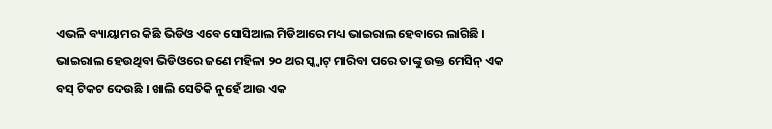ଏଭଳି ବ୍ୟାୟାମର କିଛି ଭିଡିଓ ଏବେ ସୋସିଆଲ ମିଡିଆରେ ମଧ୍ୟ ଭାଇରାଲ ହେବାରେ ଲାଗିଛି । ଭାଇରାଲ ହେଉଥିବା ଭିଡିଓରେ ଜଣେ ମହିଳା ୨୦ ଥର ସ୍କ୍ୱାଟ୍ ମାରିବା ପରେ ତାଙ୍କୁ ଉକ୍ତ ମେସିନ୍ ଏକ ବସ୍ ଟିକଟ ଦେଉଛି । ଖାଲି ସେତିକି ନୁହେଁ ଆଉ ଏକ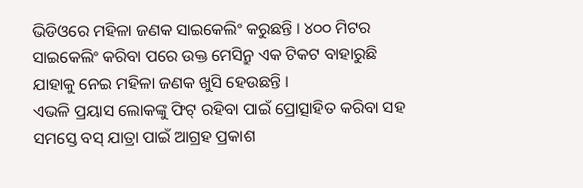ଭିଡିଓରେ ମହିଳା ଜଣକ ସାଇକେଲିଂ କରୁଛନ୍ତି । ୪୦୦ ମିଟର ସାଇକେଲିଂ କରିବା ପରେ ଉକ୍ତ ମେସିନ୍ରୁ ଏକ ଟିକଟ ବାହାରୁଛି ଯାହାକୁ ନେଇ ମହିଳା ଜଣକ ଖୁସି ହେଉଛନ୍ତି ।
ଏଭଳି ପ୍ରୟାସ ଲୋକଙ୍କୁ ଫିଟ୍ ରହିବା ପାଇଁ ପ୍ରୋତ୍ସାହିତ କରିବା ସହ ସମସ୍ତେ ବସ୍ ଯାତ୍ରା ପାଇଁ ଆଗ୍ରହ ପ୍ରକାଶ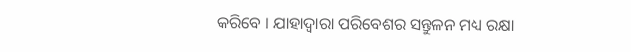କରିବେ । ଯାହାଦ୍ୱାରା ପରିବେଶର ସନ୍ତୁଳନ ମଧ୍ୟ ରକ୍ଷା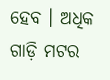ହେବ । ଅଧିକ ଗାଡ଼ି ମଟର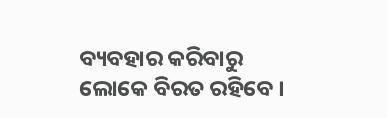ବ୍ୟବହାର କରିବାରୁ ଲୋକେ ବିରତ ରହିବେ ।